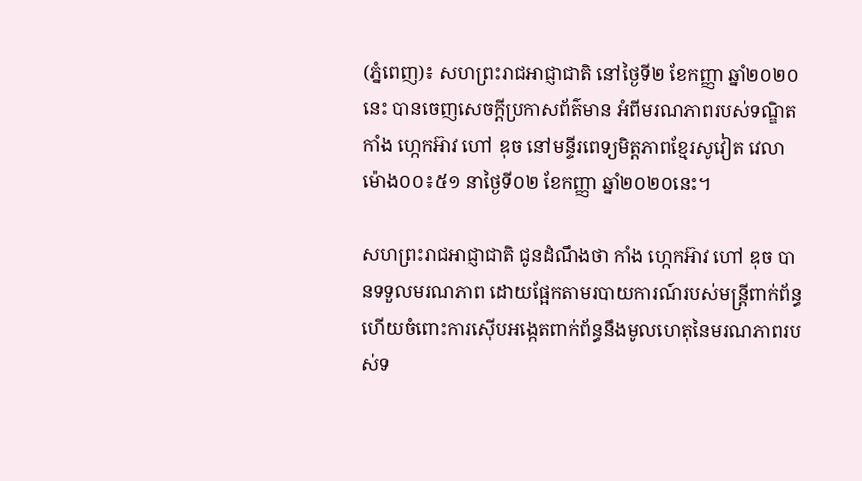(ភ្នំពេញ)៖ សហព្រះរាជអាជ្ញាជាតិ នៅថ្ងៃទី២ ខែកញ្ញា ឆ្នាំ២០២០នេះ បានចេញសេចក្តីប្រកាសព័ត៌មាន អំពីមរណភាពរបស់ទណ្ឌិត កាំង ហ្កេកអ៊ាវ ហៅ ឌុច នៅមន្ទីរពេទ្យមិត្តភាពខ្មែរសូវៀត វេលាម៉ោង០០៖៥១ នាថ្ងៃទី០២ ខែកញ្ញា ឆ្នាំ២០២០នេះ។

សហព្រះរាជអាជ្ញាជាតិ ជូនដំណឹងថា កាំង ហ្កេកអ៊ាវ ហៅ ឌុច បានទទួលមរណភាព ដោយផ្អែកតាមរបាយការណ៍របស់មន្ត្រីពាក់ព័ន្ធ ហើយចំពោះការស៊ើបអង្កេតពាក់ព័ន្ធនឹងមូលហេតុនៃមរណភាពរបស់ទ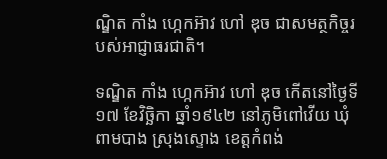ណ្ឌិត កាំង ហ្កេកអ៊ាវ ហៅ ឌុច ជាសមត្ថកិច្ចរបស់អាជ្ញាធរជាតិ។

ទណ្ឌិត កាំង ហ្កេកអ៊ាវ ហៅ ឌុច កើតនៅថ្ងៃទី១៧ ខែវិច្ឆិកា ឆ្នាំ១៩៤២ នៅភូមិពៅវើយ ឃុំពាមបាង ស្រុងស្ទោង ខេត្តកំពង់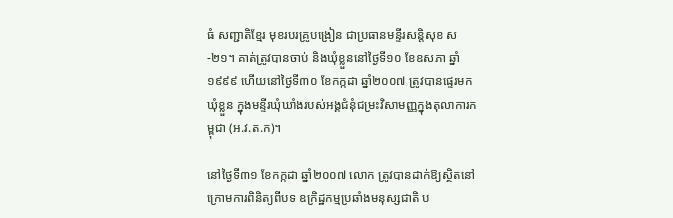ធំ សញ្ជាតិខ្មែរ មុខរបរគ្រូបង្រៀន ជាប្រធានមន្ទីរសន្តិសុខ ស-២១។ គាត់ត្រូវបានចាប់ និងឃុំខ្លួននៅថ្ងៃទី១០ ខែឧសភា ឆ្នាំ១៩៩៩ ហើយនៅថ្ងៃទី៣០ ខែកក្កដា ឆ្នាំ២០០៧ ត្រូវបានផ្ទេរមកឃុំខ្លួន ក្នុងមន្ទីរឃុំឃាំងរបស់អង្គជំនុំជម្រះវិសាមញ្ញក្នុងតុលាការកម្ពុជា (អ.វ.ត.ក)។

នៅថ្ងៃទី៣១ ខែកក្កដា ឆ្នាំ២០០៧ លោក ត្រូវបានដាក់ឱ្យស្ថិតនៅក្រោមការពិនិត្យពីបទ ឧក្រិដ្ឋកម្មប្រឆាំងមនុស្សជាតិ ប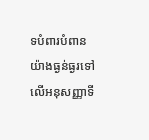ទបំពារបំពានយ៉ាងធ្ងន់ធ្ងរទៅលើអនុសញ្ញាទី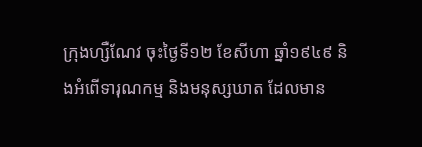ក្រុងហ្សឺណែវ ចុះថ្ងៃទី១២ ខែសីហា ឆ្នាំ១៩៤៩ និងអំពើទារុណកម្ម និងមនុស្សឃាត ដែលមាន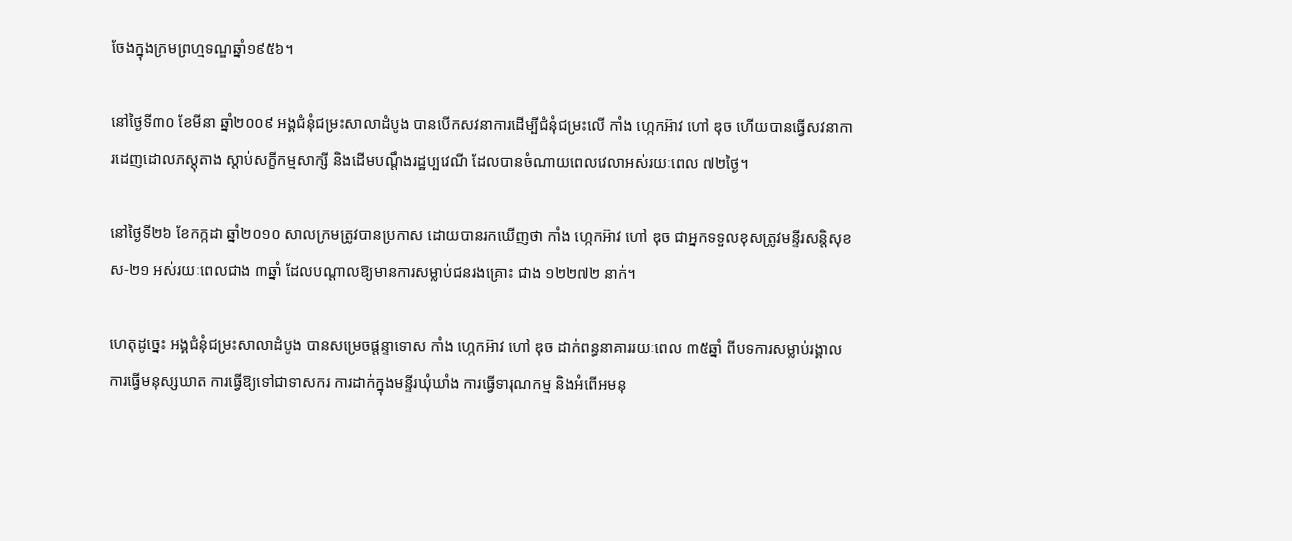ចែងក្នុងក្រមព្រហ្មទណ្ឌឆ្នាំ១៩៥៦។

នៅថ្ងៃទី៣០ ខែមីនា ឆ្នាំ២០០៩ អង្គជំនុំជម្រះសាលាដំបូង បានបើកសវនាការដើម្បីជំនុំជម្រះលើ កាំង ហ្កេកអ៊ាវ ហៅ ឌុច ហើយបានធ្វើសវនាការដេញដោលភស្តុតាង ស្តាប់សក្ខីកម្មសាក្សី និងដើមបណ្តឹងរដ្ឋប្បវេណី ដែលបានចំណាយពេលវេលាអស់រយៈពេល ៧២ថ្ងៃ។

នៅថ្ងៃទី២៦ ខែកក្កដា ឆ្នាំ២០១០ សាលក្រមត្រូវបានប្រកាស ដោយបានរកឃើញថា កាំង ហ្កេកអ៊ាវ ហៅ ឌុច ជាអ្នកទទួលខុសត្រូវមន្ទីរសន្តិសុខ ស-២១ អស់រយៈពេលជាង ៣ឆ្នាំ ដែលបណ្តាលឱ្យមានការសម្លាប់ជនរងគ្រោះ ជាង ១២២៧២ នាក់។

ហេតុដូច្នេះ អង្គជំនុំជម្រះសាលាដំបូង បានសម្រេចផ្តន្ទាទោស កាំង ហ្កេកអ៊ាវ ហៅ ឌុច ដាក់ពន្ធនាគាររយៈពេល ៣៥ឆ្នាំ ពីបទការសម្លាប់រង្គាល ការធ្វើមនុស្សឃាត ការធ្វើឱ្យទៅជាទាសករ ការដាក់ក្នុងមន្ទីរឃុំឃាំង ការធ្វើទារុណកម្ម និងអំពើអមនុ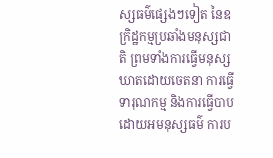ស្សធម៌ផ្សេងៗទៀត នៃឧក្រិដ្ឋកម្មប្រឆាំងមនុស្សជាតិ ព្រមទាំងការធ្វើមនុស្សឃាតដោយចេតនា ការធ្វើទារុណកម្ម និងការធ្វើបាបដោយអមនុស្សធម៌ ការប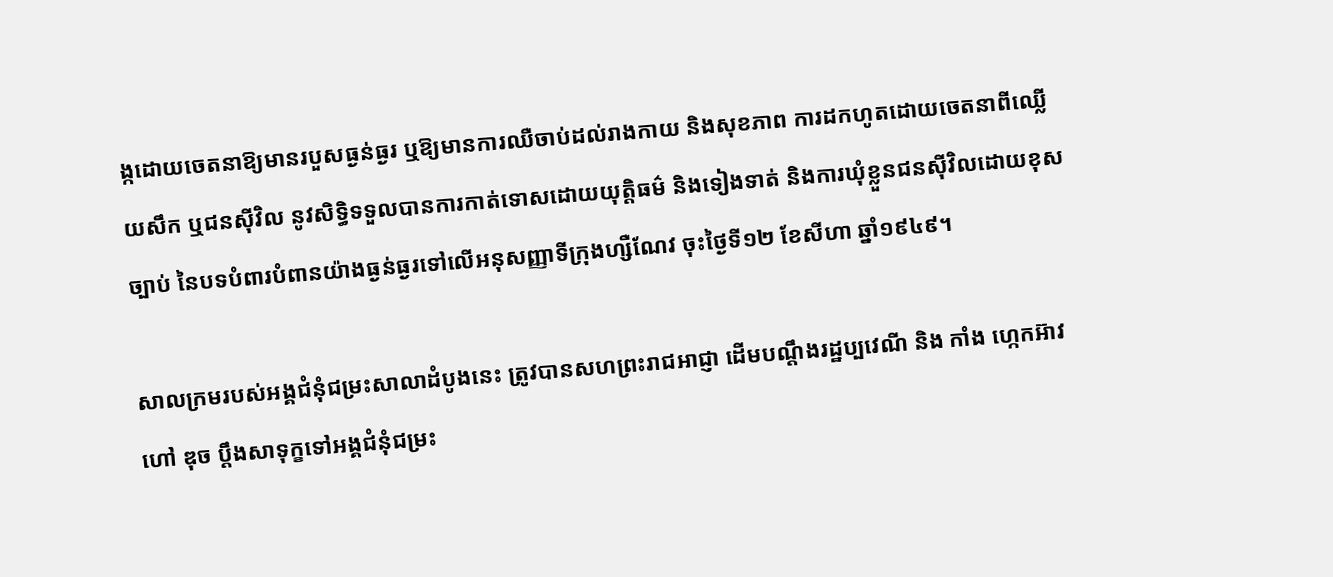ង្កដោយចេតនាឱ្យមានរបួសធ្ងន់ធ្ងរ ឬឱ្យមានការឈឺចាប់ដល់រាងកាយ និងសុខភាព ការដកហូតដោយចេតនាពីឈ្លើយសឹក ឬជនស៊ីវិល នូវសិទ្ធិទទួលបានការកាត់ទោសដោយយុត្តិធម៌ និងទៀងទាត់ និងការឃុំខ្លួនជនស៊ីវិលដោយខុសច្បាប់ នៃបទបំពារបំពានយ៉ាងធ្ងន់ធ្ងរទៅលើអនុសញ្ញាទីក្រុងហ្សឺណែវ ចុះថ្ងៃទី១២ ខែសីហា ឆ្នាំ១៩៤៩។

សាលក្រមរបស់អង្គជំនុំជម្រះសាលាដំបូងនេះ ត្រូវបានសហព្រះរាជអាជ្ញា ដើមបណ្តឹងរដ្ឋប្បវេណី និង កាំង ហ្កេកអ៊ាវ ហៅ ឌុច ប្តឹងសាទុក្ខទៅអង្គជំនុំជម្រះ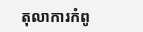តុលាការកំពូ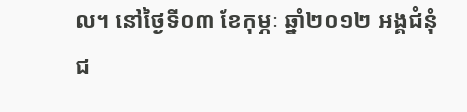ល។ នៅថ្ងៃទី០៣ ខែកុម្ភៈ ឆ្នាំ២០១២ អង្គជំនុំជ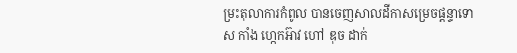ម្រះតុលាការកំពូល បានចេញសាលដីកាសម្រេចផ្តន្ទាទោស កាំង ហ្កេកអ៊ាវ ហៅ ឌុច ដាក់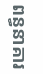ពន្ធនាគារ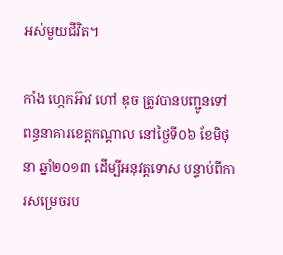អស់មួយជីវិត។

កាំង ហ្កេកអ៊ាវ ហៅ ឌុច ត្រូវបានបញ្ជូនទៅពន្ធនាគារខេត្តកណ្តាល នៅថ្ងៃទី០៦ ខែមិថុនា ឆ្នាំ២០១៣ ដើម្បីអនុវត្តទោស បន្ទាប់ពីការសម្រេចរប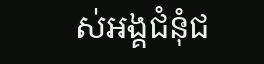ស់អង្គជំនុំជ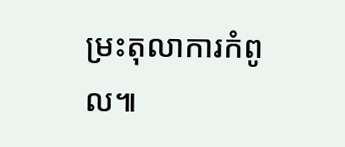ម្រះតុលាការកំពូល៕